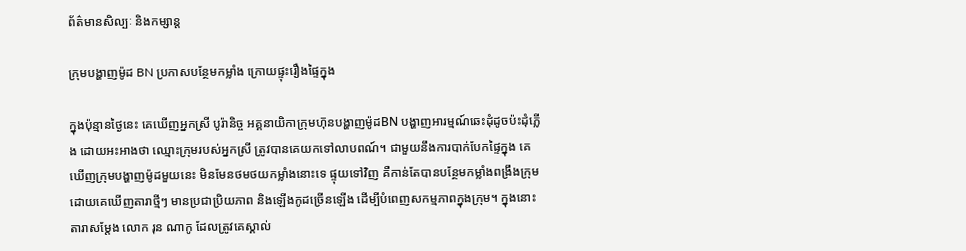ព័ត៌មានសិល្បៈ និងកម្សាន្ត

ក្រុមបង្ហាញម៉ូដ BN ប្រកាសបន្ថែមកម្លាំង ក្រោយផ្ទុះរឿងផ្ទៃក្នុង

ក្នុងប៉ុន្មានថ្ងៃនេះ គេឃើញអ្នកស្រី បូរ៉ានិច្ច អគ្គនាយិកាក្រុមហ៑ុនបង្ហាញម៉ូដBN បង្ហាញអារម្មណ៍ឆេះដុំដូចប៉ះដុំភ្លើង ដោយអះអាងថា ឈ្មោះក្រុមរបស់អ្នកស្រី ត្រូវបានគេយកទៅលាបពណ៍។ ជាមួយនឹងការបាក់បែកផ្ទៃក្នុង គេឃើញក្រុមបង្ហាញម៉ូដមួយនេះ មិនមែនថមថយកម្លាំងនោះទេ ផ្ទុយទៅវិញ គឺកាន់តែបានបន្ថែមកម្លាំងពង្រឹងក្រុម ដោយគេឃើញតារាថ្មីៗ មានប្រជាប្រិយភាព និងឡើងកូដច្រើនឡើង ដើម្បីបំពេញសកម្មភាពក្នុងក្រុម។ ក្នុងនោះតារាសម្ដែង លោក រុន ណាកូ ដែលត្រូវគេស្គាល់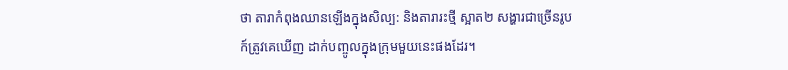ថា តារាកំពុងឈានឡើងក្នុងសិល្ប: និងតារារះថ្មី ស្អាត២ សង្ហារជាច្រើនរូប ក៍ត្រូវគេឃើញ ដាក់បញ្ចូលក្នុងក្រុមមួយនេះផងដែរ។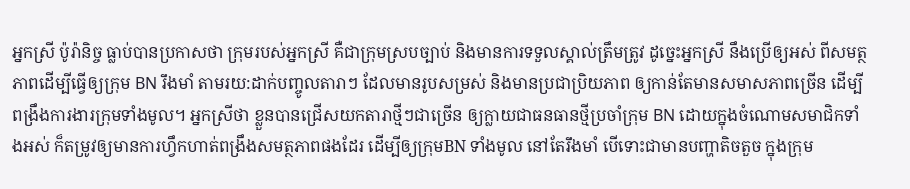អ្នកស្រី ប៉ូរ៉ានិច្ច ធ្លាប់បានប្រកាសថា ក្រុមរបស់អ្នកស្រី គឺជាក្រុមស្របច្បាប់ និងមានការទទួលស្គាល់ត្រឹមត្រូវ ដូច្នេះអ្នកស្រី នឹងប្រើឲ្យអស់ ពីសមត្ថភាពដើម្បីធ្វើឲ្យក្រុម BN រឹងមាំ តាមរយ:ដាក់បញ្ចូលតារាៗ ដែលមានរូបសម្រស់ និងមានប្រជាប្រិយភាព ឲ្យកាន់តែមានសមាសភាពច្រើន ដើម្បីពង្រឹងការងារក្រុមទាំងមូល។ អ្នកស្រីថា ខ្លួនបានជ្រើសយកតារាថ្មីៗជាច្រើន ឲ្យក្លាយជាធនធានថ្មីប្រចាំក្រុម BN ដោយក្នុងចំណោមសមាជិកទាំងអស់ ក៏តម្រូវឲ្យមានការហ្វឹកហាត់ពង្រឹងសមត្ថភាពផងដែរ ដើម្បីឲ្យក្រុមBN ទាំងមូល នៅតែរឹងមាំ បើទោះជាមានបញ្ហាតិចតួច ក្នុងក្រុម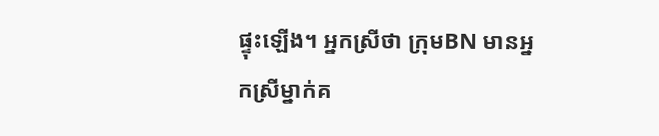ផ្ទុះឡើង។ អ្នកស្រីថា ក្រុមBN មានអ្នកស្រីម្នាក់គ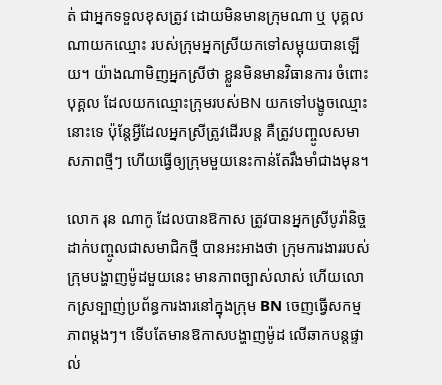ត់ ជាអ្នកទទួលខុសត្រូវ ដោយមិនមានក្រុមណា ឬ បុគ្គលណាយកឈ្មោះ របស់ក្រុមអ្នកស្រីយកទៅសម្អុយបានឡើយ។ យ៉ាងណាមិញអ្នកស្រីថា ខ្លួនមិនមានវិធានការ ចំពោះបុគ្គល ដែលយកឈ្មោះក្រុមរបស់BN យកទៅបង្ខូចឈ្មោះនោះទេ ប៉ុន្តែអ្វីដែលអ្នកស្រីត្រូវដើរបន្ត គឺត្រូវបញ្ចូលសមាសភាពថ្មីៗ ហើយធ្វើឲ្យក្រុមមួយនេះកាន់តែរឹងមាំជាងមុន។

លោក រុន ណាកូ ដែលបានឱកាស ត្រូវបានអ្នកស្រីបូរ៉ានិច្ច ដាក់បញ្ចូលជាសមាជិកថ្មី បានអះអាងថា ក្រុមការងាររបស់ក្រុមបង្ហាញម៉ូដមួយនេះ មានភាពច្បាស់លាស់ ហើយលោកស្រទ្បាញ់ប្រព័ន្ធការងារនៅក្នុងក្រុម BN ចេញធ្វើសកម្មភាពម្ដងៗ។ ទើបតែមានឱកាសបង្ហាញម៉ូដ លើឆាកបន្តផ្ទាល់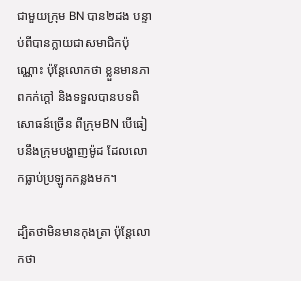ជាមួយក្រុម BN បាន២ដង បន្ទាប់ពីបានក្លាយជាសមាជិកប៉ុណ្ណោះ ប៉ុន្តែលោកថា ខ្លួនមានភាពកក់ក្ដៅ និងទទួលបានបទពិសោធន៍ច្រើន ពីក្រុមBN បើធៀបនឹងក្រុមបង្ហាញម៉ូដ ដែលលោកធ្លាប់ប្រឡូកកន្លងមក។

ដ្បិតថាមិនមានកុងត្រា ប៉ុន្តែលោកថា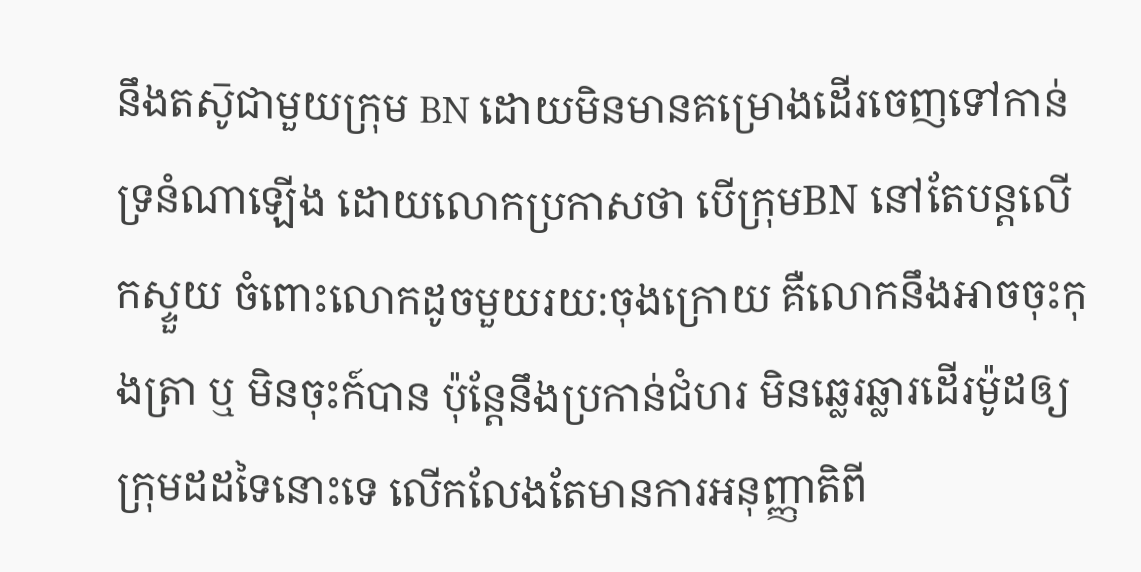នឹងតស៑ូជាមួយក្រុម BN ដោយមិនមានគម្រោងដើរចេញទៅកាន់ទ្រនំណាឡើង ដោយលោកប្រកាសថា បើក្រុមBN នៅតែបន្តលើកស្ទួយ ចំពោះលោកដូចមួយរយ:ចុងក្រោយ គឺលោកនឹងអាចចុះកុងត្រា ឬ មិនចុះក៍បាន ប៉ុន្តែនឹងប្រកាន់ជំហរ មិនឆ្លេរឆ្លារដើរម៉ូដឲ្យក្រុមដដទៃនោះទេ លើកលែងតែមានការអនុញ្ញាតិពី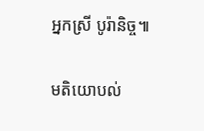អ្នកស្រី បូរ៉ានិច្ច៕

មតិយោបល់